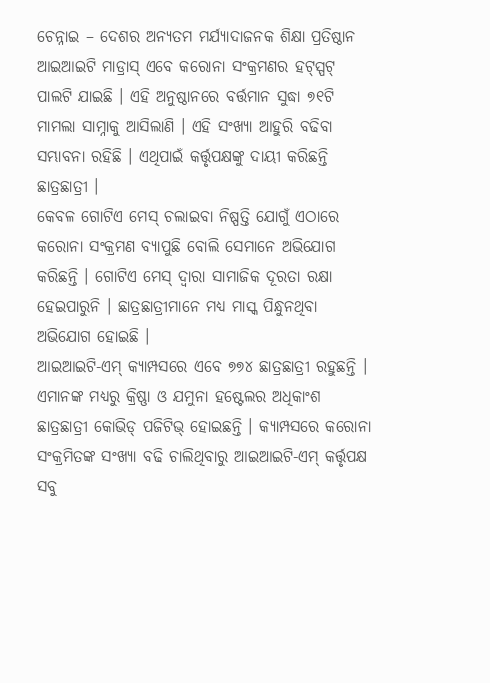ଚେନ୍ନାଇ – ଦେଶର ଅନ୍ୟତମ ମର୍ଯ୍ୟାଦାଜନକ ଶିକ୍ଷା ପ୍ରତିଷ୍ଠାନ ଆଇଆଇଟି ମାଡ୍ରାସ୍ ଏବେ କରୋନା ସଂକ୍ରମଣର ହଟ୍ସ୍ପଟ୍ ପାଲଟି ଯାଇଛି । ଏହି ଅନୁଷ୍ଠାନରେ ବର୍ତ୍ତମାନ ସୁଦ୍ଧା ୭୧ଟି ମାମଲା ସାମ୍ନାକୁ ଆସିଲାଣି । ଏହି ସଂଖ୍ୟା ଆହୁରି ବଢିବା ସମ୍ଭାବନା ରହିଛି । ଏଥିପାଇଁ କର୍ତ୍ତୃପକ୍ଷଙ୍କୁ ଦାୟୀ କରିଛନ୍ତି ଛାତ୍ରଛାତ୍ରୀ ।
କେବଳ ଗୋଟିଏ ମେସ୍ ଚଲାଇବା ନିଷ୍ପତ୍ତି ଯୋଗୁଁ ଏଠାରେ କରୋନା ସଂକ୍ରମଣ ବ୍ୟାପୁଛି ବୋଲି ସେମାନେ ଅଭିଯୋଗ କରିଛନ୍ତି । ଗୋଟିଏ ମେସ୍ ଦ୍ୱାରା ସାମାଜିକ ଦୂରତା ରକ୍ଷା ହେଇପାରୁନି । ଛାତ୍ରଛାତ୍ରୀମାନେ ମଧ୍ୟ ମାସ୍କ ପିନ୍ଧୁନଥିବା ଅଭିଯୋଗ ହୋଇଛି ।
ଆଇଆଇଟି-ଏମ୍ କ୍ୟାମ୍ପସରେ ଏବେ ୭୭୪ ଛାତ୍ରଛାତ୍ରୀ ରହୁଛନ୍ତି । ଏମାନଙ୍କ ମଧ୍ୟରୁ କ୍ରିଷ୍ଣା ଓ ଯମୁନା ହଷ୍ଟେଲର ଅଧିକାଂଶ ଛାତ୍ରଛାତ୍ରୀ କୋଭିଡ୍ ପଜିଟିଭ୍ ହୋଇଛନ୍ତି । କ୍ୟାମ୍ପସରେ କରୋନା ସଂକ୍ରମିତଙ୍କ ସଂଖ୍ୟା ବଢି ଚାଲିଥିବାରୁ ଆଇଆଇଟି-ଏମ୍ କର୍ତ୍ତୃପକ୍ଷ ସବୁ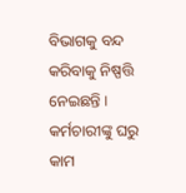ବିଭାଗକୁ ବନ୍ଦ କରିବାକୁ ନିଷ୍ପତ୍ତି ନେଇଛନ୍ତି । କର୍ମଚାରୀଙ୍କୁ ଘରୁ କାମ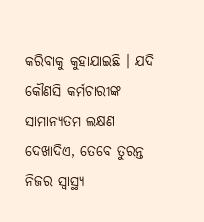କରିବାକୁ କୁହାଯାଇଛି । ଯଦି କୌଣସି କର୍ମଚାରୀଙ୍କ ସାମାନ୍ୟତମ ଲକ୍ଷଣ ଦେଖାଦିଏ, ତେବେ ତୁରନ୍ତ ନିଜର ସ୍ୱାସ୍ଥ୍ୟ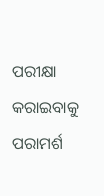ପରୀକ୍ଷା କରାଇବାକୁ ପରାମର୍ଶ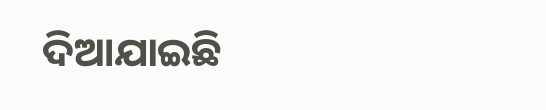ଦିଆଯାଇଛି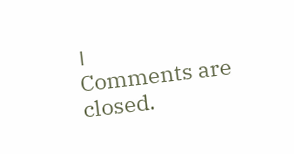।
Comments are closed.